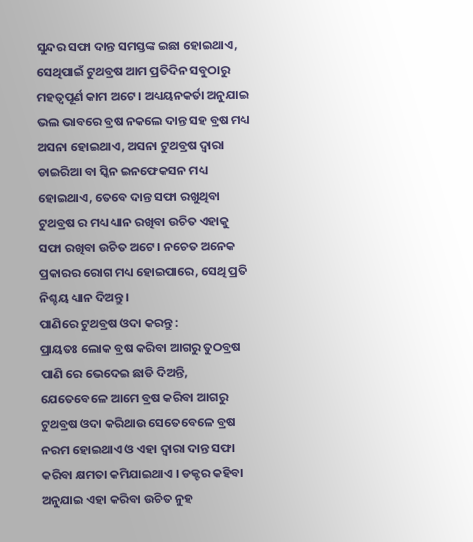ସୁନ୍ଦର ସଫା ଦାନ୍ତ ସମସ୍ତଙ୍କ ଇଛା ହୋଇଥାଏ, ସେଥିପାଇଁ ଟୁଥବ୍ରଷ ଆମ ପ୍ରତିଦିନ ସବୁଠାରୁ ମହତ୍ଵପୂର୍ଣ କାମ ଅଟେ । ଅଧ୍ୟୟନକର୍ତା ଅନୁଯାଇ ଭଲ ଭାବରେ ବ୍ରଷ ନକଲେ ଦାନ୍ତ ସହ ବ୍ରଷ ମଧ୍ୟ ଅସନା ହୋଇଥାଏ, ଅସନା ଟୁଥବ୍ରଷ ଦ୍ଵାରା ଡାଇରିଆ ବା ସ୍କିନ ଇନଫେକସନ ମଧ୍ୟ ହୋଇଥାଏ, ତେବେ ଦାନ୍ତ ସଫା ରଖୁଥିବା ଟୁଥବ୍ରଷ ର ମଧ୍ୟ ଧ୍ୟାନ ରଖିବା ଉଚିତ ଏହାକୁ ସଫା ରଖିବା ଉଚିତ ଅଟେ । ନଚେତ ଅନେକ ପ୍ରକାରର ରୋଗ ମଧ୍ୟ ହୋଇପାରେ, ସେଥି ପ୍ରତି ନିଶ୍ଚୟ ଧ୍ୟାନ ଦିଅନ୍ତୁ ।
ପାଣିରେ ଟୁଥବ୍ରଷ ଓଦା କରନ୍ତୁ :
ପ୍ରାୟତଃ ଲୋକ ବ୍ରଷ କରିବା ଆଗରୁ ତୁଠବ୍ରଷ ପାଣି ରେ ଭେଦେଇ ଛାଡି ଦିଅନ୍ତି, ଯେତେବେଳେ ଆମେ ବ୍ରଷ କରିବା ଆଗରୁ ଟୁଥବ୍ରଷ ଓଦା କରିଥାଉ ସେତେବେଳେ ବ୍ରଷ ନରମ ହୋଇଥାଏ ଓ ଏହା ଦ୍ଵାରା ଦାନ୍ତ ସଫା କରିବା କ୍ଷମତା କମିଯାଇଥାଏ । ଡକ୍ଟର କହିବା ଅନୁଯାଇ ଏହା କରିବା ଉଚିତ ନୁହ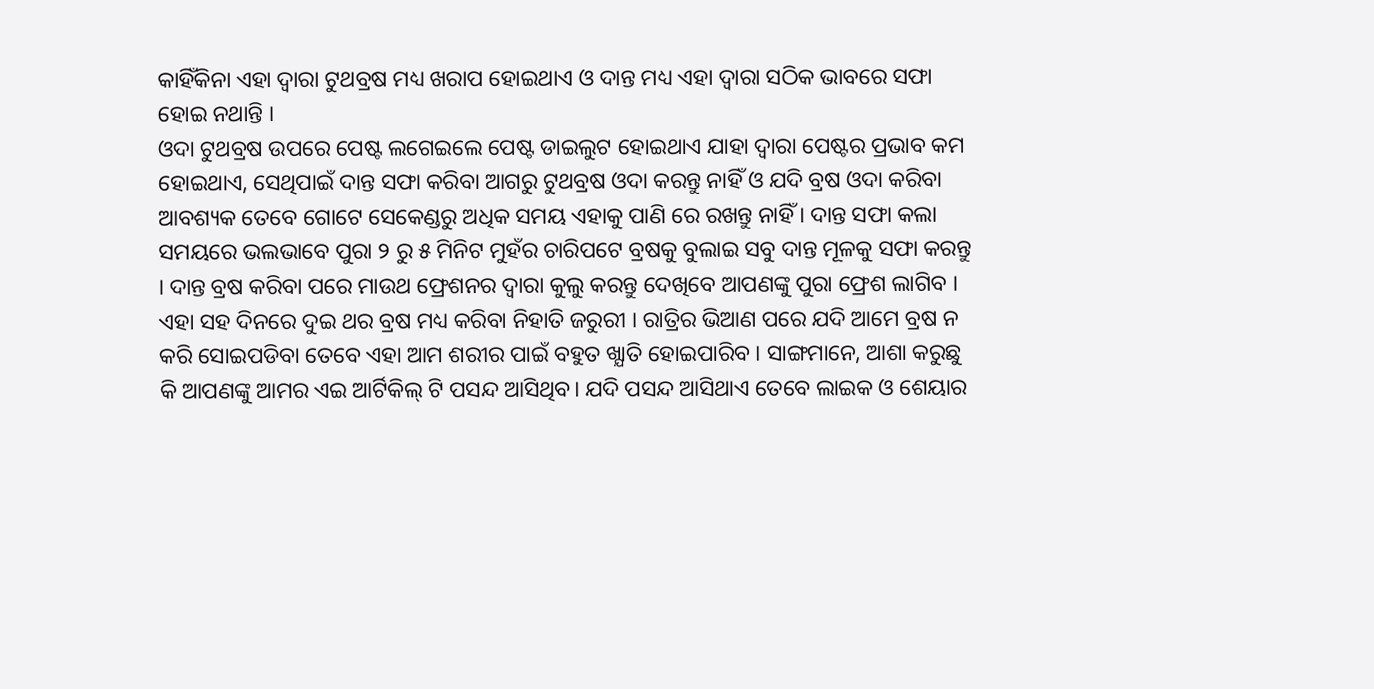କାହିଁକିନା ଏହା ଦ୍ଵାରା ଟୁଥବ୍ରଷ ମଧ୍ୟ ଖରାପ ହୋଇଥାଏ ଓ ଦାନ୍ତ ମଧ୍ୟ ଏହା ଦ୍ଵାରା ସଠିକ ଭାବରେ ସଫା ହୋଇ ନଥାନ୍ତି ।
ଓଦା ଟୁଥବ୍ରଷ ଉପରେ ପେଷ୍ଟ ଲଗେଇଲେ ପେଷ୍ଟ ଡାଇଲୁଟ ହୋଇଥାଏ ଯାହା ଦ୍ଵାରା ପେଷ୍ଟର ପ୍ରଭାବ କମ ହୋଇଥାଏ, ସେଥିପାଇଁ ଦାନ୍ତ ସଫା କରିବା ଆଗରୁ ଟୁଥବ୍ରଷ ଓଦା କରନ୍ତୁ ନାହିଁ ଓ ଯଦି ବ୍ରଷ ଓଦା କରିବା ଆବଶ୍ୟକ ତେବେ ଗୋଟେ ସେକେଣ୍ଡରୁ ଅଧିକ ସମୟ ଏହାକୁ ପାଣି ରେ ରଖନ୍ତୁ ନାହିଁ । ଦାନ୍ତ ସଫା କଲା ସମୟରେ ଭଲଭାବେ ପୁରା ୨ ରୁ ୫ ମିନିଟ ମୁହଁର ଚାରିପଟେ ବ୍ରଷକୁ ବୁଲାଇ ସବୁ ଦାନ୍ତ ମୂଳକୁ ସଫା କରନ୍ତୁ । ଦାନ୍ତ ବ୍ରଷ କରିବା ପରେ ମାଉଥ ଫ୍ରେଶନର ଦ୍ଵାରା କୁଲୁ କରନ୍ତୁ ଦେଖିବେ ଆପଣଙ୍କୁ ପୁରା ଫ୍ରେଶ ଲାଗିବ ।
ଏହା ସହ ଦିନରେ ଦୁଇ ଥର ବ୍ରଷ ମଧ୍ୟ କରିବା ନିହାତି ଜରୁରୀ । ରାତ୍ରିର ଭିଆଣ ପରେ ଯଦି ଆମେ ବ୍ରଷ ନ କରି ସୋଇପଡିବା ତେବେ ଏହା ଆମ ଶରୀର ପାଇଁ ବହୁତ ଖ୍ଯାତି ହୋଇପାରିବ । ସାଙ୍ଗମାନେ, ଆଶା କରୁଛୁ କି ଆପଣଙ୍କୁ ଆମର ଏଇ ଆର୍ଟିକିଲ୍ ଟି ପସନ୍ଦ ଆସିଥିବ। ଯଦି ପସନ୍ଦ ଆସିଥାଏ ତେବେ ଲାଇକ ଓ ଶେୟାର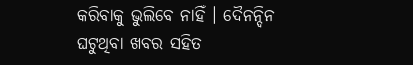କରିବାକୁ ଭୁଲିବେ ନାହିଁ । ଦୈନନ୍ଦିନ ଘଟୁଥିବା ଖବର ସହିତ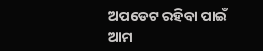ଅପଡେଟ ରହିବା ପାଇଁ ଆମ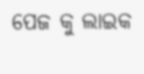ପେଜ କୁ ଲାଇକ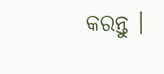କରନ୍ତୁ ।